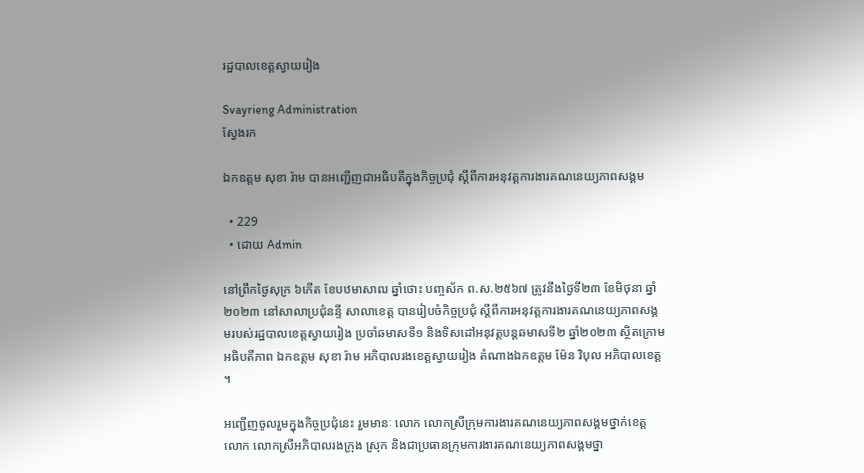រដ្ឋបាលខេត្តស្វាយរៀង

Svayrieng Administration
ស្វែងរក

ឯកឧត្តម សុខា រ៉ាម បានអញ្ជើញជាអធិបតីក្នុងកិច្ចប្រជុំ ស្តីពីការអនុវត្តការងារគណនេយ្យភាពសង្គម

  • 229
  • ដោយ Admin

នៅព្រឹកថ្ងៃសុក្រ ៦កើត ខែបឋមាសាឍ ឆ្នាំថោះ បញ្ចស័ក ព.ស.២៥៦៧ ត្រូវនឹងថ្ងៃទី២៣ ខែមិថុនា ឆ្នាំ២០២៣ នៅសាលាប្រជុំនន្ទី សាលាខេត្ត បានរៀបចំកិច្ចប្រជុំ ស្តីពីការអនុវត្តការងារគណនេយ្យភាពសង្គមរបស់រដ្ឋបាលខេត្តស្វាយរៀង ប្រចាំឆមាសទី១ និងទិសដៅអនុវត្តបន្តឆមាសទី២ ឆ្នាំ២០២៣ ស្ថិតក្រោមអធិបតីភាព ឯកឧត្តម សុខា រ៉ាម អភិបាលរងខេត្តស្វាយរៀង តំណាងឯកឧត្តម ម៉ែន វិបុល អភិបាលខេត្ត ។

អញ្ជើញចូលរួមក្នុងកិច្ចប្រជុំនេះ រួមមានៈ លោក លោកស្រីក្រុមការងារគណនេយ្យភាពសង្គមថ្នាក់ខេត្ត លោក លោកស្រីអភិបាលរងក្រុង ស្រុក និងជាប្រធានក្រុមការងារគណនេយ្យភាពសង្គមថ្នា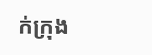ក់ក្រុង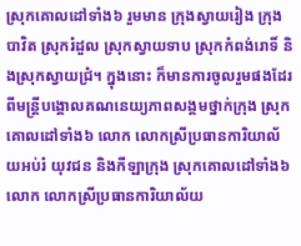ស្រុកគោលដៅទាំង៦ រួមមាន ក្រុងស្វាយរៀង ក្រុងបាវិត ស្រុករំដួល ស្រុកស្វាយទាប ស្រុកកំពង់រោទិ៍ និងស្រុកស្វាយជ្រំ។ ក្នុងនោះ ក៏មានការចូលរួមផងដែរ ពីមន្ត្រីបង្គោលគណនេយ្យភាពសង្គមថ្នាក់ក្រុង ស្រុកគោលដៅទាំង៦ លោក លោកស្រីប្រធានការិយាល័យអប់រំ យុវជន និងកីឡាក្រុង ស្រុកគោលដៅទាំង៦ លោក លោកស្រីប្រធានការិយាល័យ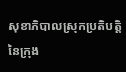សុខាភិបាលស្រុកប្រតិបត្តិ នៃក្រុង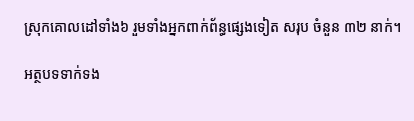ស្រុកគោលដៅទាំង៦ រួមទាំងអ្នកពាក់ព័ន្ធផ្សេងទៀត សរុប ចំនួន ៣២ នាក់។

អត្ថបទទាក់ទង